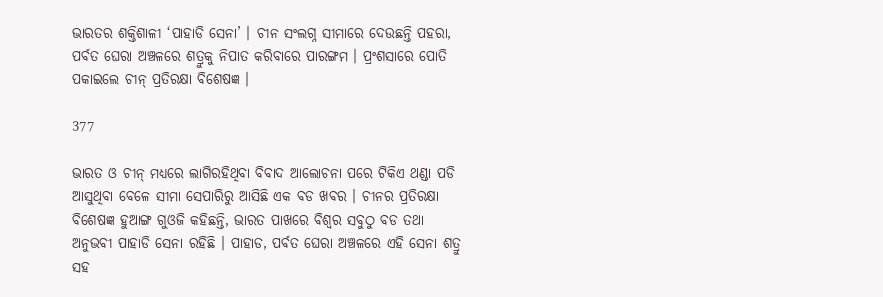ଭାରତର ଶକ୍ତିଶାଳୀ ‘ପାହାଡି ସେନା’ । ଚୀନ ସଂଲଗ୍ନ ସୀମାରେ ଦେଉଛନ୍ତି ପହରା, ପର୍ବତ ଘେରା ଅଞ୍ଚଳରେ ଶତ୍ରୁକୁ ନିପାତ କରିବାରେ ପାରଙ୍ଗମ । ପ୍ରଂଶସାରେ ପୋତି ପକାଇଲେ ଚୀନ୍ ପ୍ରତିରକ୍ଷା ବିଶେଷଜ୍ଞ ।

377

ଭାରତ ଓ ଚୀନ୍ ମଧ୍ୟରେ ଲାଗିରହିଥିବା ବିବାଦ ଆଲୋଚନା ପରେ ଟିକିଏ ଥଣ୍ଡା ପଡି ଆସୁଥିବା ବେଳେ ସୀମା ସେପାରିରୁ ଆସିଛି ଏକ ବଡ ଖବର । ଚୀନର ପ୍ରତିରକ୍ଷା ବିଶେଷଜ୍ଞ ହୁଆଙ୍ଗ ଗୁଓଜି କହିଛନ୍ତି, ଭାରତ ପାଖରେ ବିଶ୍ୱର ସବୁଠୁ ବଡ ତଥା ଅନୁଭବୀ ପାହାଡି ସେନା ରହିଛି । ପାହାଡ, ପର୍ବତ ଘେରା ଅଞ୍ଚଳରେ ଏହି ସେନା ଶତ୍ରୁ ସହ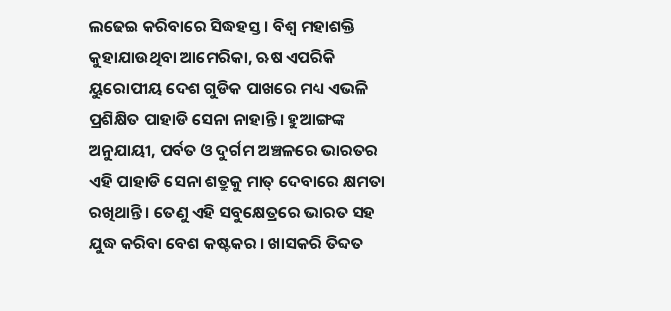ଲଢେଇ କରିବାରେ ସିଦ୍ଧହସ୍ତ । ବିଶ୍ୱ ମହାଶକ୍ତି କୁହାଯାଉଥିବା ଆମେରିକା, ଋଷ ଏପରିକି ୟୁରୋପୀୟ ଦେଶ ଗୁଡିକ ପାଖରେ ମଧ୍ୟ ଏଭଳି ପ୍ରଶିକ୍ଷିତ ପାହାଡି ସେନା ନାହାନ୍ତି । ହୁଆଙ୍ଗଙ୍କ ଅନୁଯାୟୀ, ପର୍ବତ ଓ ଦୁର୍ଗମ ଅଞ୍ଚଳରେ ଭାରତର ଏହି ପାହାଡି ସେନା ଶତ୍ରୁକୁ ମାତ୍ ଦେବାରେ କ୍ଷମତା ରଖିଥାନ୍ତି । ତେଣୁ ଏହି ସବୁକ୍ଷେତ୍ରରେ ଭାରତ ସହ ଯୁଦ୍ଧ କରିବା ବେଶ କଷ୍ଟକର । ଖାସକରି ତିବ୍ଦତ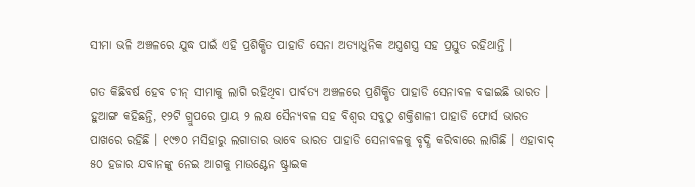ସୀମା ଭଳି ଅଞ୍ଚଳରେ ଯୁଦ୍ଧ ପାଇଁ ଏହି ପ୍ରଶିକ୍ଷିତ ପାହାଡି ସେନା ଅତ୍ୟାଧୁନିକ ଅସ୍ତ୍ରଶସ୍ତ୍ର ସହ ପ୍ରସ୍ତୁତ ରହିଥାନ୍ତି ।

ଗତ କିଛିବର୍ଷ ହେବ ଚୀନ୍ ସୀମାକୁ ଲାଗି ରହିଥିବା ପାର୍ବତ୍ୟ ଅଞ୍ଚଳରେ ପ୍ରଶିକ୍ଷିତ ପାହାଡି ସେନାବଳ ବଢାଇଛି ଭାରତ । ହୁଆଙ୍ଗ କହିଛନ୍ତି, ୧୨ଟି ଗ୍ରୁପରେ ପ୍ରାୟ ୨ ଲକ୍ଷ ସୈନ୍ୟବଳ ସହ ବିଶ୍ୱର ସବୁଠୁ ଶକ୍ତିଶାଳୀ ପାହାଡି ଫୋର୍ସ ଭାରତ ପାଖରେ ରହିଛି । ୧୯୭୦ ମସିହାରୁ ଲଗାତାର ଭାବେ ଭାରତ ପାହାଡି ସେନାବଳକୁ ବୃଦ୍ଧି କରିବାରେ ଲାଗିଛି । ଏହାବାଦ୍ ୫୦ ହଜାର ଯବାନଙ୍କୁ ନେଇ ଆଗକୁ ମାଉଣ୍ଟେନ ଷ୍ଟ୍ରାଇକ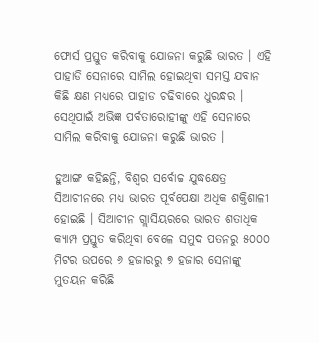ଫୋର୍ସ ପ୍ରସ୍ତୁତ କରିବାକୁ ଯୋଜନା କରୁଛି ଭାରତ । ଏହି ପାହାଡି ସେନାରେ ସାମିଲ ହୋଇଥିବା ସମସ୍ତ ଯବାନ କିଛି କ୍ଷଣ ମଧ୍ୟରେ ପାହାଡ ଚଢିବାରେ ଧୁରନ୍ଧର । ସେଥିପାଇଁ ଅଭିଜ୍ଞ ପର୍ବତାରୋହୀଙ୍କୁ ଏହି ସେନାରେ ସାମିଲ କରିବାକୁ ଯୋଜନା କରୁଛି ଭାରତ ।

ହୁଆଙ୍ଗ କହିଛନ୍ତି, ବିଶ୍ୱର ସର୍ବୋଚ୍ଚ ଯୁଦ୍ଧକ୍ଷେତ୍ର ସିଆଚୀନରେ ମଧ୍ୟ ଭାରତ ପୂର୍ବପେକ୍ଷା ଅଧିକ ଶକ୍ତିଶାଳୀ ହୋଇଛି । ସିଆଚୀନ ଗ୍ଲାସିୟରରେ ଭାରତ ଶତାଧିକ କ୍ୟାମ୍ପ ପ୍ରସ୍ତୁତ କରିଥିବା ବେଳେ ସମୁଦ ପତନରୁ ୫୦୦୦ ମିଟର ଉପରେ ୬ ହଜାରରୁ ୭ ହଜାର ସେନାଙ୍କୁ ମୁତୟନ କରିଛି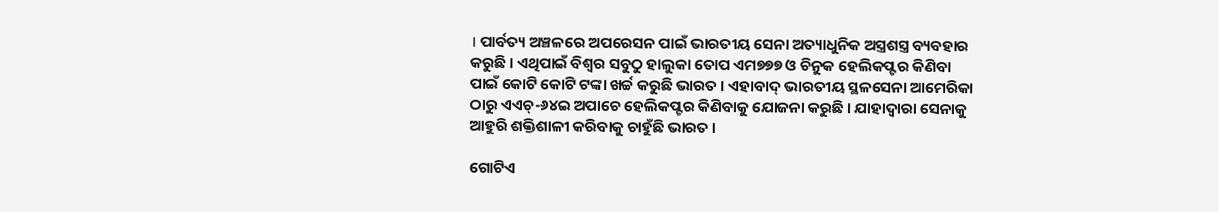। ପାର୍ବତ୍ୟ ଅଞ୍ଚଳରେ ଅପରେସନ ପାଇଁ ଭାରତୀୟ ସେନା ଅତ୍ୟାଧୁନିକ ଅସ୍ତ୍ରଶସ୍ତ୍ର ବ୍ୟବହାର କରୁଛି । ଏଥିପାଇଁ ବିଶ୍ୱର ସବୁଠୁ ହାଲୁକା ତୋପ ଏମ୭୭୭ ଓ ଚିନୁକ ହେଲିକପ୍ଟର କିଣିବା ପାଇଁ କୋଟି କୋଟି ଟଙ୍କା ଖର୍ଚ୍ଚ କରୁଛି ଭାରତ । ଏହାବାଦ୍ ଭାରତୀୟ ସ୍ଥଳସେନା ଆମେରିକା ଠାରୁ ଏଏଚ୍-୬୪ଇ ଅପାଚେ ହେଲିକପ୍ଟର କିଣିବାକୁ ଯୋଜନା କରୁଛି । ଯାହାଦ୍ୱାରା ସେନାକୁ ଆହୁରି ଶକ୍ତିଶାଳୀ କରିବାକୁ ଚାହୁଁଛି ଭାରତ ।

ଗୋଟିଏ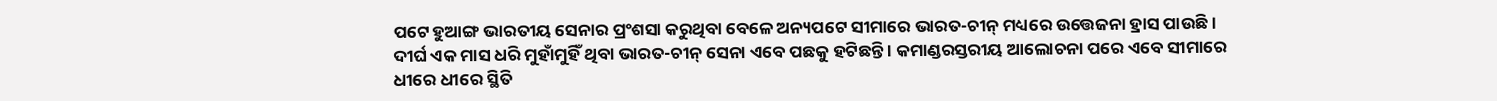ପଟେ ହୁଆଙ୍ଗ ଭାରତୀୟ ସେନାର ପ୍ରଂଶସା କରୁଥିବା ବେଳେ ଅନ୍ୟପଟେ ସୀମାରେ ଭାରତ-ଚୀନ୍ ମଧ୍ୟରେ ଉତ୍ତେଜନା ହ୍ରାସ ପାଉଛି । ଦୀର୍ଘ ଏକ ମାସ ଧରି ମୁହାଁମୁହିଁ ଥିବା ଭାରତ-ଚୀନ୍ ସେନା ଏବେ ପଛକୁ ହଟିଛନ୍ତି । କମାଣ୍ଡରସ୍ତରୀୟ ଆଲୋଚନା ପରେ ଏବେ ସୀମାରେ ଧୀରେ ଧୀରେ ସ୍ଥିତି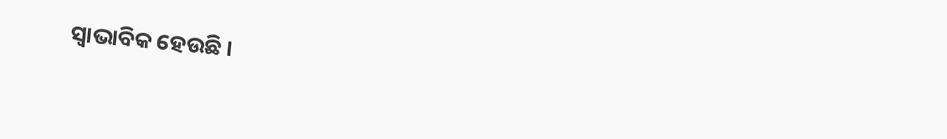ସ୍ୱାଭାବିକ ହେଉଛି ।